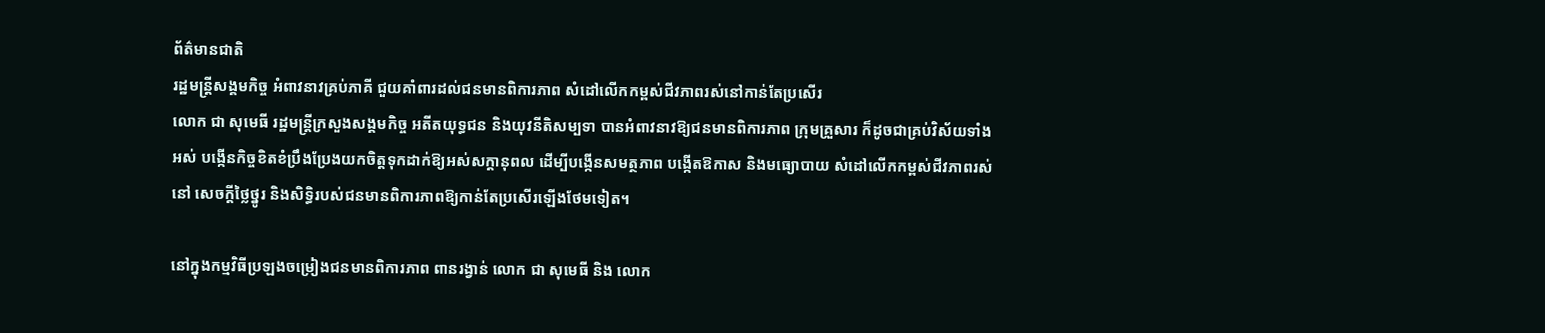ព័ត៌មានជាតិ
រដ្ឋមន្ត្រីសង្គមកិច្ច អំពាវនាវគ្រប់ភាគី ជួយគាំពារដល់ជនមានពិការភាព សំដៅលើកកម្ពស់ជីវភាពរស់នៅកាន់តែប្រសើរ
លោក ជា សុមេធី រដ្ឋមន្ត្រីក្រសួងសង្គមកិច្ច អតីតយុទ្ធជន និងយុវនីតិសម្បទា បានអំពាវនាវឱ្យជនមានពិការភាព ក្រុមគ្រួសារ ក៏ដូចជាគ្រប់វិស័យទាំងអស់ បង្កើនកិច្ចខិតខំប្រឹងប្រែងយកចិត្តទុកដាក់ឱ្យអស់សក្ដានុពល ដើម្បីបង្កើនសមត្ថភាព បង្កើតឱកាស និងមធ្យោបាយ សំដៅលើកកម្ពស់ជីវភាពរស់នៅ សេចក្ដីថ្លៃថ្នូរ និងសិទ្ធិរបស់ជនមានពិការភាពឱ្យកាន់តែប្រសើរឡើងថែមទៀត។

នៅក្នុងកម្មវិធីប្រឡងចម្រៀងជនមានពិការភាព ពានរង្វាន់ លោក ជា សុមេធី និង លោក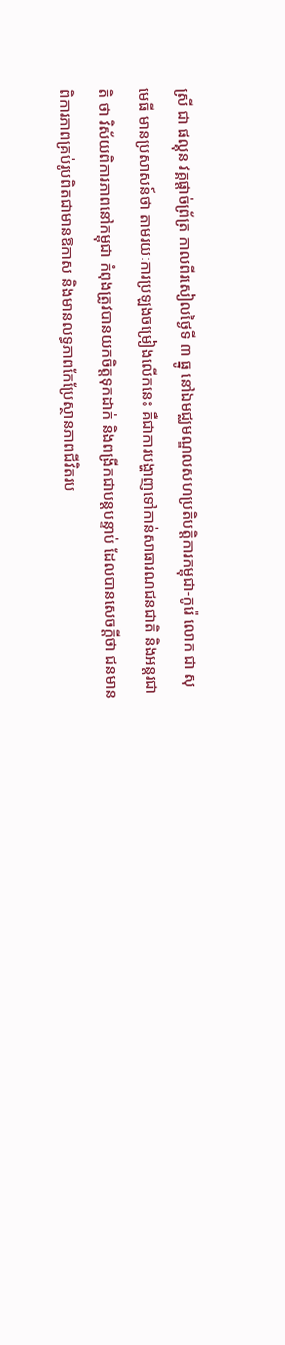ស្រី ជា ផល្គុន វគ្គផ្ដាច់ព្រ័ត្រ កាលពីរសៀលថ្ងៃទី ៣ ធ្នូ នៅឯមជ្ឈមណ្ឌលសហប្រតិបត្តិការកម្ពុជា-កូរ៉េ លោក ជា សុមេធី មានប្រសាសន៍ថា តាមរយៈការប្រឡងចម្រៀងលើកនេះ គឺជាការបង្ហាញទៅកាន់សាធារណជនជាតិ និងអន្តរជាតិ ថា វិស័យពិការភាពនៅកម្ពុជា កំពុងត្រូវបានយកចិត្តទុកដាក់ និងពង្រីកជាបន្តបន្ទាប់ ដែលបានសេចក្ដីថា ជនមានពិការភាពគ្រប់រូបពិតជាមានឱកាស និងមានលទ្ធភាពកែប្រែស្ថានភាពជីវិតរប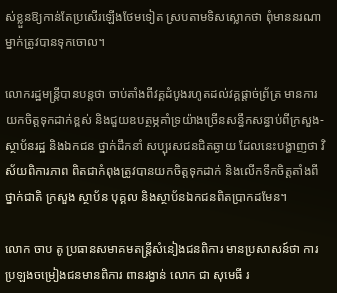ស់ខ្លួនឱ្យកាន់តែប្រសើរឡើងថែមទៀត ស្របតាមទិសស្លោកថា ពុំមាននរណាម្នាក់ត្រូវបានទុកចោល។

លោករដ្ឋមន្ត្រីបានបន្តថា ចាប់តាំងពីវគ្គដំបូងរហូតដល់វគ្គផ្ដាច់ព្រ័ត្រ មានការយកចិត្តទុកដាក់ខ្ពស់ និងជួយឧបត្ថម្ភគាំទ្រយ៉ាងច្រើនសន្ធឹកសន្ធាប់ពីក្រសួង-ស្ថាប័នរដ្ឋ និងឯកជន ថ្នាក់ដឹកនាំ សប្បុរសជនជិតឆ្ងាយ ដែលនេះបង្ហាញថា វិស័យពិការភាព ពិតជាកំពុងត្រូវបានយកចិត្តទុកដាក់ និងលើកទឹកចិត្តតាំងពីថ្នាក់ជាតិ ក្រសួង ស្ថាប័ន បុគ្គល និងស្ថាប័នឯកជនពិតប្រាកដមែន។

លោក ចាប តូ ប្រធានសមាគមតន្ត្រីសំនៀងជនពិការ មានប្រសាសន៍ថា ការប្រឡងចម្រៀងជនមានពិការ ពានរង្វាន់ លោក ជា សុមេធី រ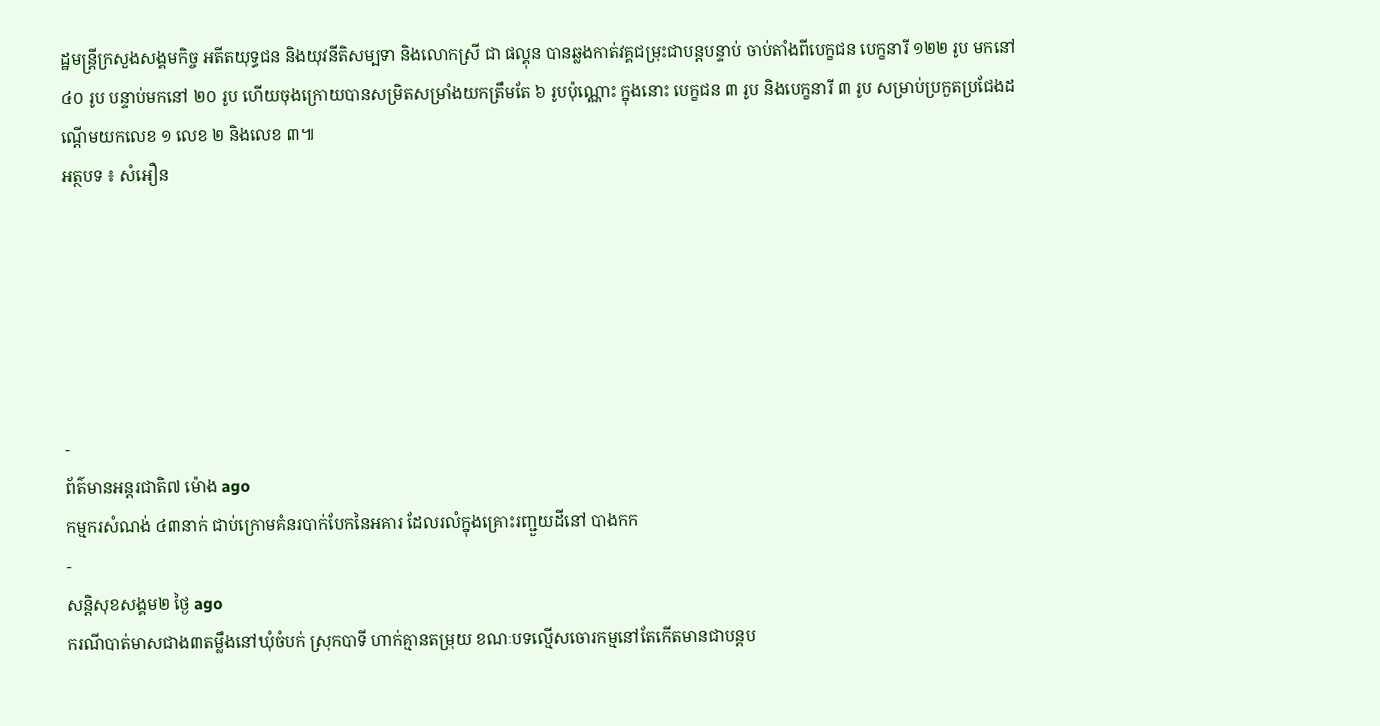ដ្ឋមន្ត្រីក្រសួងសង្គមកិច្ច អតីតយុទ្ធជន និងយុវនីតិសម្បទា និងលោកស្រី ជា ផល្គុន បានឆ្លងកាត់វគ្គជម្រុះជាបន្តបន្ទាប់ ចាប់តាំងពីបេក្ខជន បេក្ខនារី ១២២ រូប មកនៅ ៤០ រូប បន្ទាប់មកនៅ ២០ រូប ហើយចុងក្រោយបានសម្រិតសម្រាំងយកត្រឹមតែ ៦ រូបប៉ុណ្ណោះ ក្នុងនោះ បេក្ខជន ៣ រូប និងបេក្ខនារី ៣ រូប សម្រាប់ប្រកួតប្រជែងដណ្ដើមយកលេខ ១ លេខ ២ និងលេខ ៣៕
អត្ថបទ ៖ សំអឿន






-
ព័ត៌មានអន្ដរជាតិ៧ ម៉ោង ago
កម្មករសំណង់ ៤៣នាក់ ជាប់ក្រោមគំនរបាក់បែកនៃអគារ ដែលរលំក្នុងគ្រោះរញ្ជួយដីនៅ បាងកក
-
សន្តិសុខសង្គម២ ថ្ងៃ ago
ករណីបាត់មាសជាង៣តម្លឹងនៅឃុំចំបក់ ស្រុកបាទី ហាក់គ្មានតម្រុយ ខណៈបទល្មើសចោរកម្មនៅតែកើតមានជាបន្តប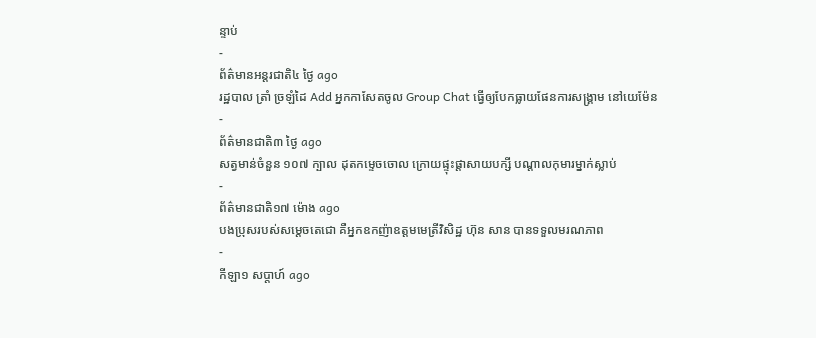ន្ទាប់
-
ព័ត៌មានអន្ដរជាតិ៤ ថ្ងៃ ago
រដ្ឋបាល ត្រាំ ច្រឡំដៃ Add អ្នកកាសែតចូល Group Chat ធ្វើឲ្យបែកធ្លាយផែនការសង្គ្រាម នៅយេម៉ែន
-
ព័ត៌មានជាតិ៣ ថ្ងៃ ago
សត្វមាន់ចំនួន ១០៧ ក្បាល ដុតកម្ទេចចោល ក្រោយផ្ទុះផ្ដាសាយបក្សី បណ្តាលកុមារម្នាក់ស្លាប់
-
ព័ត៌មានជាតិ១៧ ម៉ោង ago
បងប្រុសរបស់សម្ដេចតេជោ គឺអ្នកឧកញ៉ាឧត្តមមេត្រីវិសិដ្ឋ ហ៊ុន សាន បានទទួលមរណភាព
-
កីឡា១ សប្តាហ៍ ago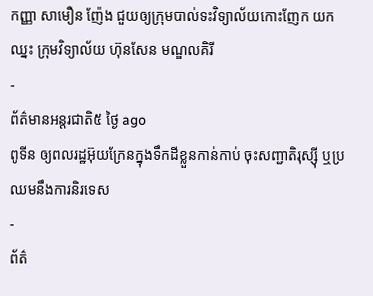កញ្ញា សាមឿន ញ៉ែង ជួយឲ្យក្រុមបាល់ទះវិទ្យាល័យកោះញែក យកឈ្នះ ក្រុមវិទ្យាល័យ ហ៊ុនសែន មណ្ឌលគិរី
-
ព័ត៌មានអន្ដរជាតិ៥ ថ្ងៃ ago
ពូទីន ឲ្យពលរដ្ឋអ៊ុយក្រែនក្នុងទឹកដីខ្លួនកាន់កាប់ ចុះសញ្ជាតិរុស្ស៊ី ឬប្រឈមនឹងការនិរទេស
-
ព័ត៌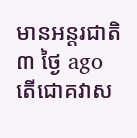មានអន្ដរជាតិ៣ ថ្ងៃ ago
តើជោគវាស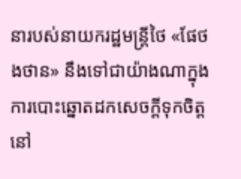នារបស់នាយករដ្ឋមន្ត្រីថៃ «ផែថងថាន» នឹងទៅជាយ៉ាងណាក្នុងការបោះឆ្នោតដកសេចក្តីទុកចិត្តនៅ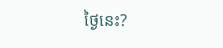ថ្ងៃនេះ?